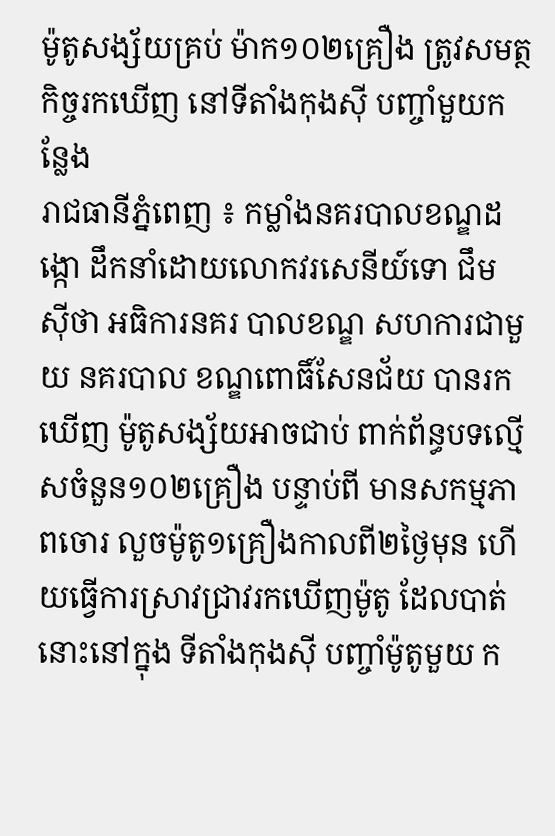ម៉ូតូសង្ស័យគ្រប់ ម៉ាក១០២គ្រឿង ត្រូវសមត្ថកិច្ចរកឃើញ នៅទីតាំងកុងស៊ី បញ្ចាំមួយកន្លែង
រាជធានីភ្នំពេញ ៖ កម្លាំងនគរបាលខណ្ឌដង្កោ ដឹកនាំដោយលោកវរសេនីយ៍ទោ ជឹម ស៊ីថា អធិការនគរ បាលខណ្ឌ សហការជាមួយ នគរបាល ខណ្ឌពោធិ៍សែនជ័យ បានរកឃើញ ម៉ូតូសង្ស័យអាចជាប់ ពាក់ព័ន្ធបទល្មើសចំនួន១០២គ្រឿង បន្ទាប់ពី មានសកម្មភាពចោរ លួចម៉ូតូ១គ្រឿងកាលពី២ថ្ងៃមុន ហើយធ្វើការស្រាវជ្រាវរកឃើញម៉ូតូ ដែលបាត់នោះនៅក្នុង ទីតាំងកុងស៊ី បញ្ចាំម៉ូតូមួយ ក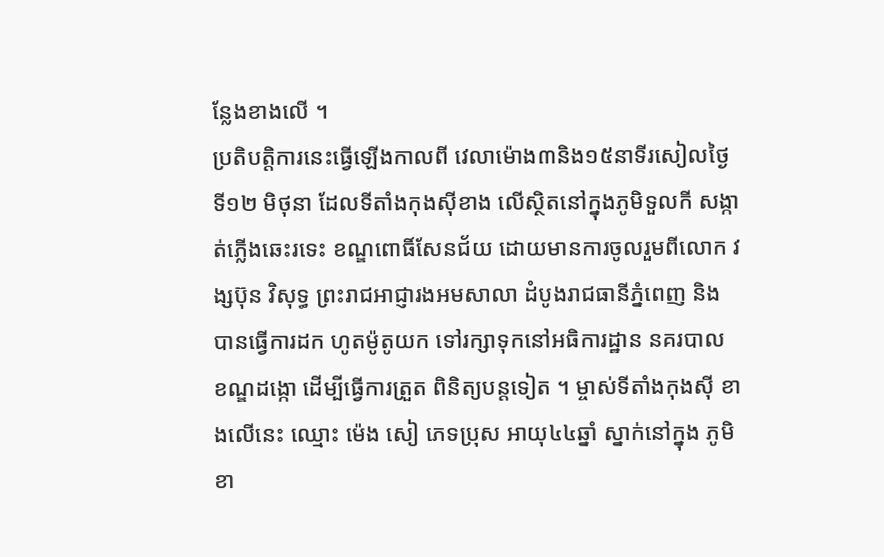ន្លែងខាងលើ ។
ប្រតិបត្តិការនេះធ្វើឡើងកាលពី វេលាម៉ោង៣និង១៥នាទីរសៀលថ្ងៃទី១២ មិថុនា ដែលទីតាំងកុងស៊ីខាង លើស្ថិតនៅក្នុងភូមិទួលកី សង្កាត់ភ្លើងឆេះរទេះ ខណ្ឌពោធិ៍សែនជ័យ ដោយមានការចូលរួមពីលោក វង្សប៊ុន វិសុទ្ធ ព្រះរាជអាជ្ញារងអមសាលា ដំបូងរាជធានីភ្នំពេញ និងបានធ្វើការដក ហូតម៉ូតូយក ទៅរក្សាទុកនៅអធិការដ្ឋាន នគរបាល ខណ្ឌដង្កោ ដើម្បីធ្វើការត្រួត ពិនិត្យបន្តទៀត ។ ម្ចាស់ទីតាំងកុងស៊ី ខាងលើនេះ ឈ្មោះ ម៉េង សៀ ភេទប្រុស អាយុ៤៤ឆ្នាំ ស្នាក់នៅក្នុង ភូមិខា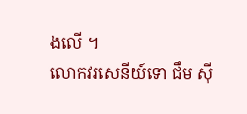ងលើ ។
លោកវរសេនីយ៍ទោ ជឹម ស៊ី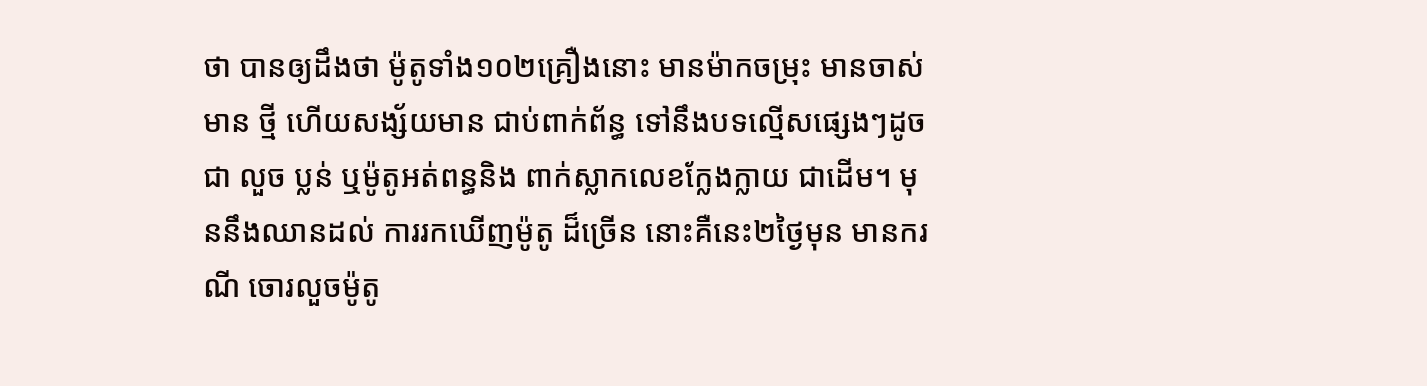ថា បានឲ្យដឹងថា ម៉ូតូទាំង១០២គ្រឿងនោះ មានម៉ាកចម្រុះ មានចាស់មាន ថ្មី ហើយសង្ស័យមាន ជាប់ពាក់ព័ន្ធ ទៅនឹងបទល្មើសផ្សេងៗដូចជា លួច ប្លន់ ឬម៉ូតូអត់ពន្ធនិង ពាក់ស្លាកលេខក្លែងក្លាយ ជាដើម។ មុននឹងឈានដល់ ការរកឃើញម៉ូតូ ដ៏ច្រើន នោះគឺនេះ២ថ្ងៃមុន មានករណី ចោរលួចម៉ូតូ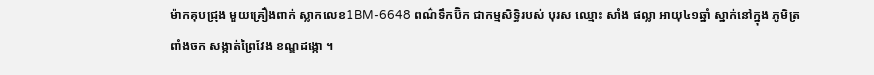ម៉ាកគុបជ្រុង មួយគ្រឿងពាក់ ស្លាកលេខ1BM-6648 ពណ៌ទឹកប៊ិក ជាកម្មសិទ្ធិរបស់ បុរស ឈ្មោះ សាំង ផល្លា អាយុ៤១ឆ្នាំ ស្នាក់នៅក្នុង ភូមិត្រពាំងចក សង្កាត់ព្រៃវែង ខណ្ឌដង្កោ ។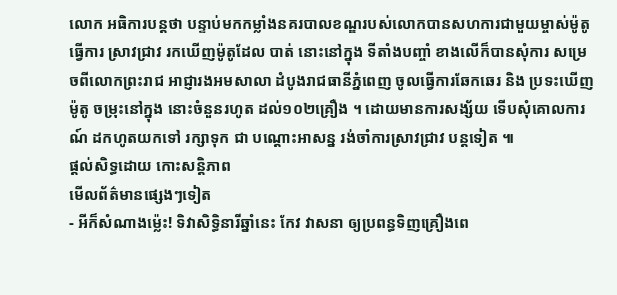លោក អធិការបន្តថា បន្ទាប់មកកម្លាំងនគរបាលខណ្ឌរបស់លោកបានសហការជាមួយម្ចាស់ម៉ូតូ ធ្វើការ ស្រាវជ្រាវ រកឃើញម៉ូតូដែល បាត់ នោះនៅក្នុង ទីតាំងបញ្ចាំ ខាងលើក៏បានសុំការ សម្រេចពីលោកព្រះរាជ អាជ្ញារងអមសាលា ដំបូងរាជធានីភ្នំពេញ ចូលធ្វើការឆែកឆេរ និង ប្រទះឃើញម៉ូតូ ចម្រុះនៅក្នុង នោះចំនួនរហូត ដល់១០២គ្រឿង ។ ដោយមានការសង្ស័យ ទើបសុំគោលការណ៍ ដកហូតយកទៅ រក្សាទុក ជា បណ្ដោះអាសន្ន រង់ចាំការស្រាវជ្រាវ បន្តទៀត ៕
ផ្តល់សិទ្ធដោយ កោះសន្តិភាព
មើលព័ត៌មានផ្សេងៗទៀត
- អីក៏សំណាងម្ល៉េះ! ទិវាសិទ្ធិនារីឆ្នាំនេះ កែវ វាសនា ឲ្យប្រពន្ធទិញគ្រឿងពេ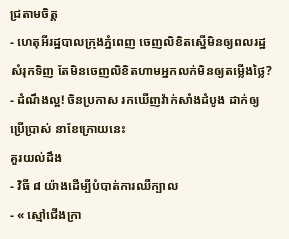ជ្រតាមចិត្ត
- ហេតុអីរដ្ឋបាលក្រុងភ្នំពេញ ចេញលិខិតស្នើមិនឲ្យពលរដ្ឋសំរុកទិញ តែមិនចេញលិខិតហាមអ្នកលក់មិនឲ្យតម្លើងថ្លៃ?
- ដំណឹងល្អ! ចិនប្រកាស រកឃើញវ៉ាក់សាំងដំបូង ដាក់ឲ្យប្រើប្រាស់ នាខែក្រោយនេះ
គួរយល់ដឹង
- វិធី ៨ យ៉ាងដើម្បីបំបាត់ការឈឺក្បាល
- « ស្មៅជើងក្រា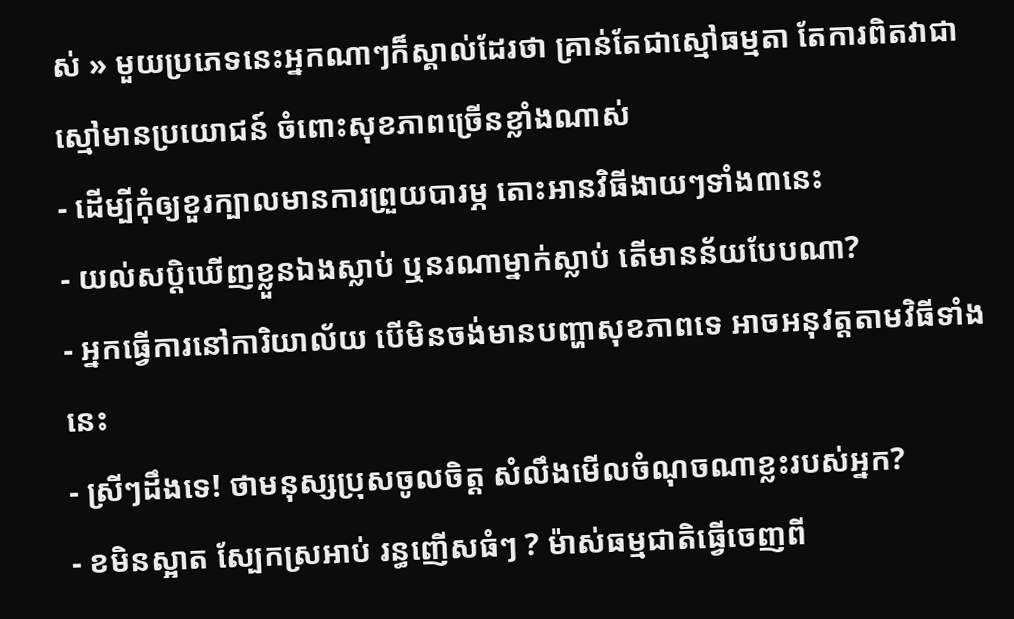ស់ » មួយប្រភេទនេះអ្នកណាៗក៏ស្គាល់ដែរថា គ្រាន់តែជាស្មៅធម្មតា តែការពិតវាជាស្មៅមានប្រយោជន៍ ចំពោះសុខភាពច្រើនខ្លាំងណាស់
- ដើម្បីកុំឲ្យខួរក្បាលមានការព្រួយបារម្ភ តោះអានវិធីងាយៗទាំង៣នេះ
- យល់សប្តិឃើញខ្លួនឯងស្លាប់ ឬនរណាម្នាក់ស្លាប់ តើមានន័យបែបណា?
- អ្នកធ្វើការនៅការិយាល័យ បើមិនចង់មានបញ្ហាសុខភាពទេ អាចអនុវត្តតាមវិធីទាំងនេះ
- ស្រីៗដឹងទេ! ថាមនុស្សប្រុសចូលចិត្ត សំលឹងមើលចំណុចណាខ្លះរបស់អ្នក?
- ខមិនស្អាត ស្បែកស្រអាប់ រន្ធញើសធំៗ ? ម៉ាស់ធម្មជាតិធ្វើចេញពី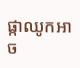ផ្កាឈូកអាច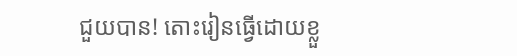ជួយបាន! តោះរៀនធ្វើដោយខ្លួ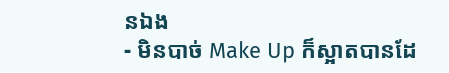នឯង
- មិនបាច់ Make Up ក៏ស្អាតបានដែ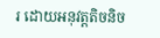រ ដោយអនុវត្តតិចនិច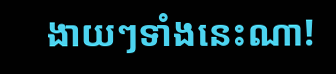ងាយៗទាំងនេះណា!